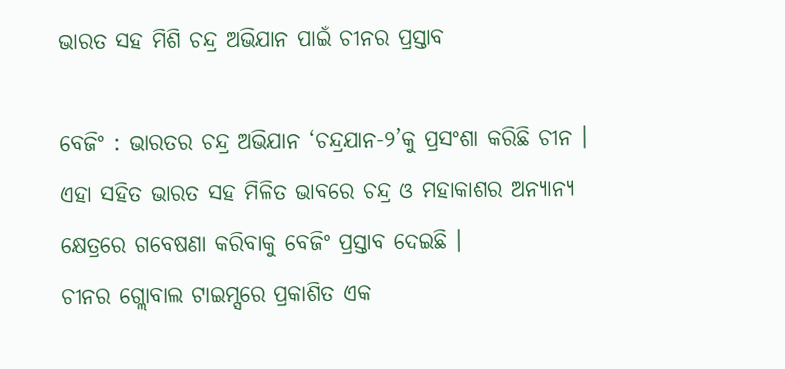ଭାରତ ସହ ମିଶି ଚନ୍ଦ୍ର ଅଭିଯାନ ପାଇଁ ଚୀନର ପ୍ରସ୍ତାବ

ବେଜିଂ : ଭାରତର ଚନ୍ଦ୍ର ଅଭିଯାନ ‘ଚନ୍ଦ୍ରଯାନ-୨’କୁ ପ୍ରସଂଶା କରିଛି ଚୀନ । ଏହା ସହିତ ଭାରତ ସହ ମିଳିତ ଭାବରେ ଚନ୍ଦ୍ର ଓ ମହାକାଶର ଅନ୍ୟାନ୍ୟ କ୍ଷେତ୍ରରେ ଗବେଷଣା କରିବାକୁ ବେଜିଂ ପ୍ରସ୍ତାବ ଦେଇଛି ।
ଚୀନର ଗ୍ଲୋବାଲ ଟାଇମ୍ସରେ ପ୍ରକାଶିତ ଏକ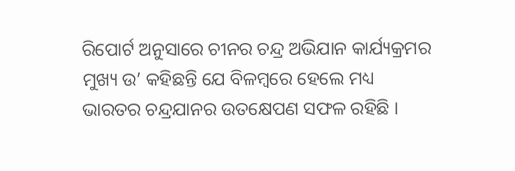ରିପୋର୍ଟ ଅନୁସାରେ ଚୀନର ଚନ୍ଦ୍ର ଅଭିଯାନ କାର୍ଯ୍ୟକ୍ରମର ମୁଖ୍ୟ ଉ’ କହିଛନ୍ତି ଯେ ବିଳମ୍ବରେ ହେଲେ ମଧ୍ୟ ଭାରତର ଚନ୍ଦ୍ରଯାନର ଉତକ୍ଷେପଣ ସଫଳ ରହିଛି ।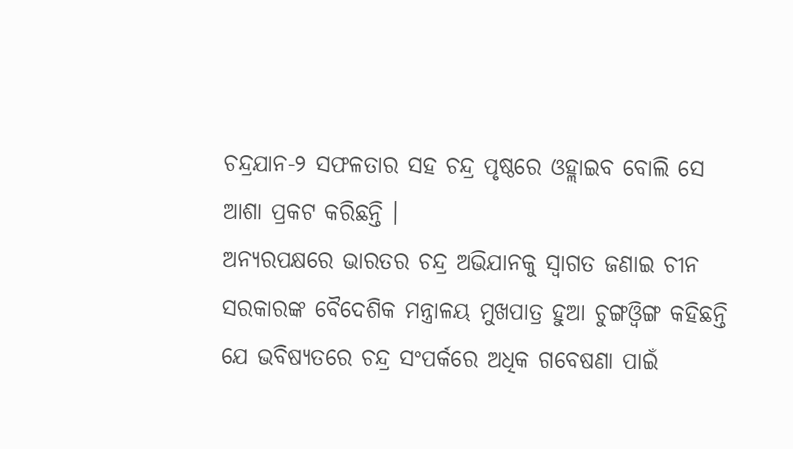ଚନ୍ଦ୍ରଯାନ-୨ ସଫଳତାର ସହ ଚନ୍ଦ୍ର ପୃଷ୍ଠରେ ଓହ୍ଲାଇବ ବୋଲି ସେ ଆଶା ପ୍ରକଟ କରିଛନ୍ତି ।
ଅନ୍ୟରପକ୍ଷରେ ଭାରତର ଚନ୍ଦ୍ର ଅଭିଯାନକୁ ସ୍ୱାଗତ ଜଣାଇ ଚୀନ ସରକାରଙ୍କ ବୈଦେଶିକ ମନ୍ତ୍ରାଳୟ ମୁଖପାତ୍ର ହୁଆ ଚୁଙ୍ଗଓ୍ଵିଙ୍ଗ କହିଛନ୍ତି ଯେ ଭବିଷ୍ୟତରେ ଚନ୍ଦ୍ର ସଂପର୍କରେ ଅଧିକ ଗବେଷଣା ପାଇଁ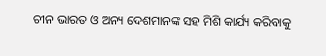ଚୀନ ଭାରତ ଓ ଅନ୍ୟ ଦେଶମାନଙ୍କ ସହ ମିଶି କାର୍ଯ୍ୟ କରିବାକୁ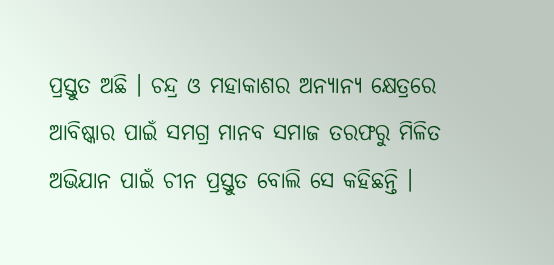ପ୍ରସ୍ତୁତ ଅଛି । ଚନ୍ଦ୍ର ଓ ମହାକାଶର ଅନ୍ୟାନ୍ୟ କ୍ଷେତ୍ରରେ ଆବିଷ୍କାର ପାଇଁ ସମଗ୍ର ମାନବ ସମାଜ ତରଫରୁ ମିଳିତ ଅଭିଯାନ ପାଇଁ ଚୀନ ପ୍ରସ୍ତୁତ ବୋଲି ସେ କହିଛନ୍ତି ।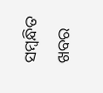ସମ୍ବନ୍ଧିତ ଖବର